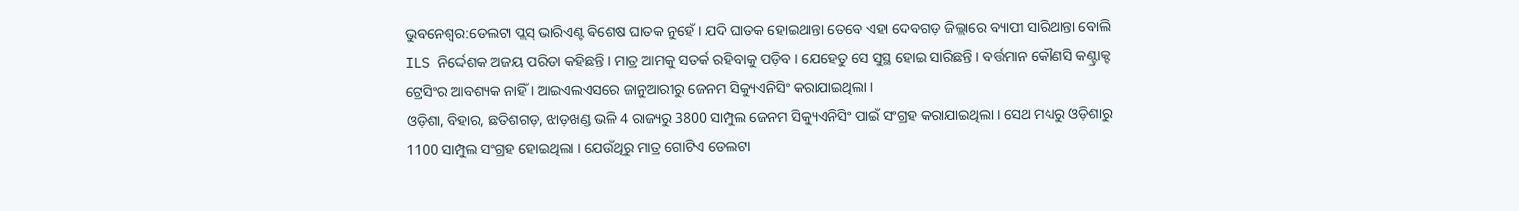ଭୁବନେଶ୍ବର:ଡେଲଟା ପ୍ଲସ୍ ଭାରିଏଣ୍ଟ ଵିଶେଷ ଘାତକ ନୁହେଁ । ଯଦି ଘାତକ ହୋଇଥାନ୍ତା ତେବେ ଏହା ଦେବଗଡ଼ ଜିଲ୍ଲାରେ ବ୍ୟାପୀ ସାରିଥାନ୍ତା ବୋଲି ILS ନିର୍ଦ୍ଦେଶକ ଅଜୟ ପରିଡା କହିଛନ୍ତି । ମାତ୍ର ଆମକୁ ସତର୍କ ରହିବାକୁ ପଡ଼ିବ । ଯେହେତୁ ସେ ସୁସ୍ଥ ହୋଇ ସାରିଛନ୍ତି । ବର୍ତ୍ତମାନ କୌଣସି କଣ୍ଟ୍ରାକ୍ଟ ଟ୍ରେସିଂର ଆବଶ୍ୟକ ନାହିଁ । ଆଇଏଲଏସରେ ଜାନୁଆରୀରୁ ଜେନମ ସିକ୍ୟୁଏନିସିଂ କରାଯାଇଥିଲା ।
ଓଡ଼ିଶା, ବିହାର, ଛତିଶଗଡ଼, ଝାଡ଼ଖଣ୍ଡ ଭଳି 4 ରାଜ୍ୟରୁ 3800 ସାମ୍ପୁଲ ଜେନମ ସିକ୍ୟୁଏନିସିଂ ପାଇଁ ସଂଗ୍ରହ କରାଯାଇଥିଲା । ସେଥ ମଧ୍ୟରୁ ଓଡ଼ିଶାରୁ 1100 ସାମ୍ପୁଲ ସଂଗ୍ରହ ହୋଇଥିଲା । ଯେଉଁଥିରୁ ମାତ୍ର ଗୋଟିଏ ଡେଲଟା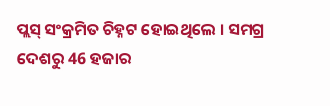ପ୍ଲସ୍ ସଂକ୍ରମିତ ଚିହ୍ନଟ ହୋଇଥିଲେ । ସମଗ୍ର ଦେଶରୁ 46 ହଜାର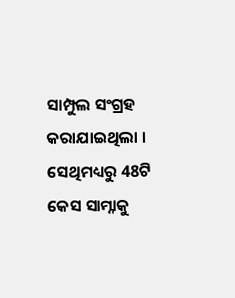ସାମ୍ପୁଲ ସଂଗ୍ରହ କରାଯାଇଥିଲା । ସେଥିମଧ୍ୟରୁ 48ଟି କେସ ସାମ୍ନାକୁ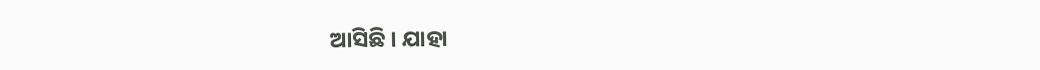ଆସିଛି । ଯାହା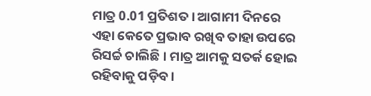ମାତ୍ର 0.01 ପ୍ରତିଶତ । ଆଗାମୀ ଦିନରେ ଏହା କେତେ ପ୍ରଭାବ ରଖିବ ତାହା ଉପରେ ରିସର୍ଚ୍ଚ ଚାଲିଛି । ମାତ୍ର ଆମକୁ ସତର୍କ ହୋଇ ରହିବାକୁ ପଡ଼ିବ ।